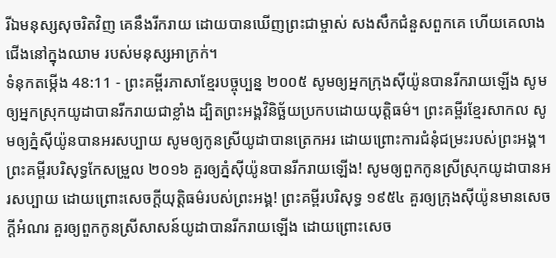រីឯមនុស្សសុចរិតវិញ គេនឹងរីករាយ ដោយបានឃើញព្រះជាម្ចាស់ សងសឹកជំនួសពួកគេ ហើយគេលាងជើងនៅក្នុងឈាម របស់មនុស្សអាក្រក់។
ទំនុកតម្កើង 48:11 - ព្រះគម្ពីរភាសាខ្មែរបច្ចុប្បន្ន ២០០៥ សូមឲ្យអ្នកក្រុងស៊ីយ៉ូនបានរីករាយឡើង សូមឲ្យអ្នកស្រុកយូដាបានរីករាយជាខ្លាំង ដ្បិតព្រះអង្គវិនិច្ឆ័យប្រកបដោយយុត្តិធម៌។ ព្រះគម្ពីរខ្មែរសាកល សូមឲ្យភ្នំស៊ីយ៉ូនបានអរសប្បាយ សូមឲ្យកូនស្រីយូដាបានត្រេកអរ ដោយព្រោះការជំនុំជម្រះរបស់ព្រះអង្គ។ ព្រះគម្ពីរបរិសុទ្ធកែសម្រួល ២០១៦ គួរឲ្យភ្នំស៊ីយ៉ូនបានរីករាយឡើង! សូមឲ្យពួកកូនស្រីស្រុកយូដាបានអរសប្បាយ ដោយព្រោះសេចក្ដីយុត្តិធម៌របស់ព្រះអង្គ! ព្រះគម្ពីរបរិសុទ្ធ ១៩៥៤ គួរឲ្យក្រុងស៊ីយ៉ូនមានសេចក្ដីអំណរ គួរឲ្យពួកកូនស្រីសាសន៍យូដាបានរីករាយឡើង ដោយព្រោះសេច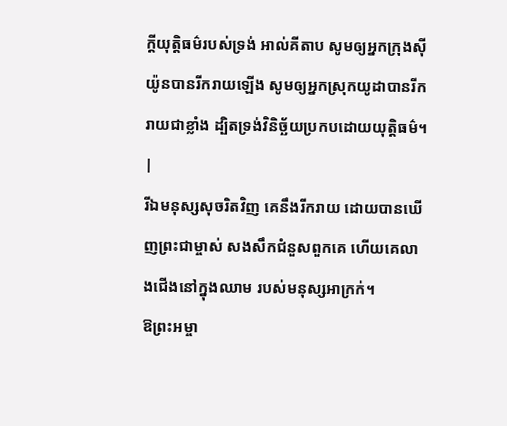ក្ដីយុត្តិធម៌របស់ទ្រង់ អាល់គីតាប សូមឲ្យអ្នកក្រុងស៊ីយ៉ូនបានរីករាយឡើង សូមឲ្យអ្នកស្រុកយូដាបានរីករាយជាខ្លាំង ដ្បិតទ្រង់វិនិច្ឆ័យប្រកបដោយយុត្តិធម៌។ |
រីឯមនុស្សសុចរិតវិញ គេនឹងរីករាយ ដោយបានឃើញព្រះជាម្ចាស់ សងសឹកជំនួសពួកគេ ហើយគេលាងជើងនៅក្នុងឈាម របស់មនុស្សអាក្រក់។
ឱព្រះអម្ចា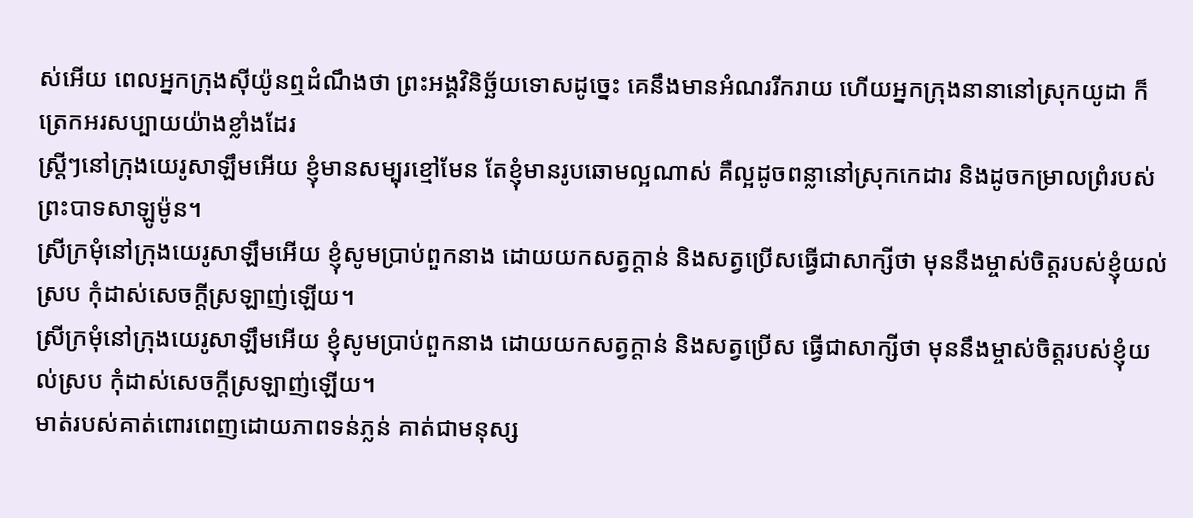ស់អើយ ពេលអ្នកក្រុងស៊ីយ៉ូនឮដំណឹងថា ព្រះអង្គវិនិច្ឆ័យទោសដូច្នេះ គេនឹងមានអំណររីករាយ ហើយអ្នកក្រុងនានានៅស្រុកយូដា ក៏ត្រេកអរសប្បាយយ៉ាងខ្លាំងដែរ
ស្ត្រីៗនៅក្រុងយេរូសាឡឹមអើយ ខ្ញុំមានសម្បុរខ្មៅមែន តែខ្ញុំមានរូបឆោមល្អណាស់ គឺល្អដូចពន្លានៅស្រុកកេដារ និងដូចកម្រាលព្រំរបស់ព្រះបាទសាឡូម៉ូន។
ស្រីក្រមុំនៅក្រុងយេរូសាឡឹមអើយ ខ្ញុំសូមប្រាប់ពួកនាង ដោយយកសត្វក្ដាន់ និងសត្វប្រើសធ្វើជាសាក្សីថា មុននឹងម្ចាស់ចិត្តរបស់ខ្ញុំយល់ស្រប កុំដាស់សេចក្ដីស្រឡាញ់ឡើយ។
ស្រីក្រមុំនៅក្រុងយេរូសាឡឹមអើយ ខ្ញុំសូមប្រាប់ពួកនាង ដោយយកសត្វក្ដាន់ និងសត្វប្រើស ធ្វើជាសាក្សីថា មុននឹងម្ចាស់ចិត្តរបស់ខ្ញុំយល់ស្រប កុំដាស់សេចក្ដីស្រឡាញ់ឡើយ។
មាត់របស់គាត់ពោរពេញដោយភាពទន់ភ្លន់ គាត់ជាមនុស្ស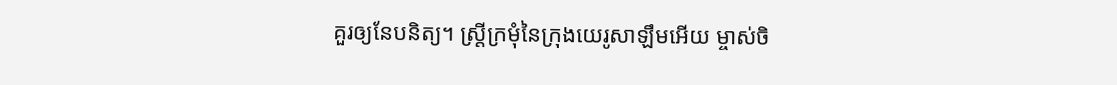គួរឲ្យនែបនិត្យ។ ស្ត្រីក្រមុំនៃក្រុងយេរូសាឡឹមអើយ ម្ចាស់ចិ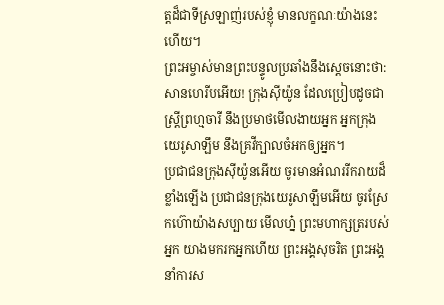ត្តដ៏ជាទីស្រឡាញ់របស់ខ្ញុំ មានលក្ខណៈយ៉ាងនេះហើយ។
ព្រះអម្ចាស់មានព្រះបន្ទូលប្រឆាំងនឹងស្ដេចនោះថា: សានហេរីបអើយ! ក្រុងស៊ីយ៉ូន ដែលប្រៀបដូចជាស្ត្រីព្រហ្មចារី នឹងប្រមាថមើលងាយអ្នក អ្នកក្រុងយេរូសាឡឹម នឹងគ្រវីក្បាលចំអកឲ្យអ្នក។
ប្រជាជនក្រុងស៊ីយ៉ូនអើយ ចូរមានអំណររីករាយដ៏ខ្លាំងឡើង ប្រជាជនក្រុងយេរូសាឡឹមអើយ ចូរស្រែកហ៊ោយ៉ាងសប្បាយ មើលហ្ន៎ ព្រះមហាក្សត្ររបស់អ្នក យាងមករកអ្នកហើយ ព្រះអង្គសុចរិត ព្រះអង្គនាំការស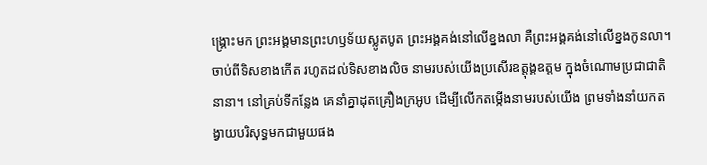ង្គ្រោះមក ព្រះអង្គមានព្រះហឫទ័យស្លូតបូត ព្រះអង្គគង់នៅលើខ្នងលា គឺព្រះអង្គគង់នៅលើខ្នងកូនលា។
ចាប់ពីទិសខាងកើត រហូតដល់ទិសខាងលិច នាមរបស់យើងប្រសើរឧត្ដុង្គឧត្ដម ក្នុងចំណោមប្រជាជាតិនានា។ នៅគ្រប់ទីកន្លែង គេនាំគ្នាដុតគ្រឿងក្រអូប ដើម្បីលើកតម្កើងនាមរបស់យើង ព្រមទាំងនាំយកតង្វាយបរិសុទ្ធមកជាមួយផង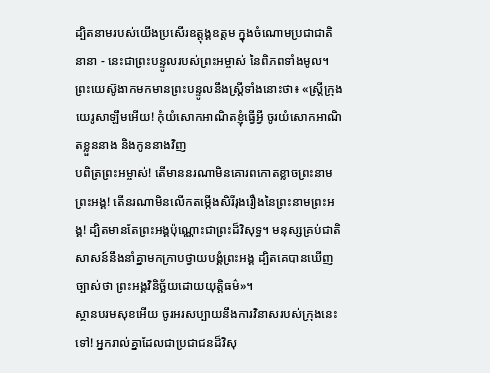ដ្បិតនាមរបស់យើងប្រសើរឧត្ដុង្គឧត្ដម ក្នុងចំណោមប្រជាជាតិនានា - នេះជាព្រះបន្ទូលរបស់ព្រះអម្ចាស់ នៃពិភពទាំងមូល។
ព្រះយេស៊ូងាកមកមានព្រះបន្ទូលនឹងស្ត្រីទាំងនោះថា៖ «ស្ត្រីក្រុងយេរូសាឡឹមអើយ! កុំយំសោកអាណិតខ្ញុំធ្វើអ្វី ចូរយំសោកអាណិតខ្លួននាង និងកូននាងវិញ
បពិត្រព្រះអម្ចាស់! តើមាននរណាមិនគោរពកោតខ្លាចព្រះនាមព្រះអង្គ! តើនរណាមិនលើកតម្កើងសិរីរុងរឿងនៃព្រះនាមព្រះអង្គ! ដ្បិតមានតែព្រះអង្គប៉ុណ្ណោះជាព្រះដ៏វិសុទ្ធ។ មនុស្សគ្រប់ជាតិសាសន៍នឹងនាំគ្នាមកក្រាបថ្វាយបង្គំព្រះអង្គ ដ្បិតគេបានឃើញច្បាស់ថា ព្រះអង្គវិនិច្ឆ័យដោយយុត្តិធម៌»។
ស្ថានបរមសុខអើយ ចូរអរសប្បាយនឹងការវិនាសរបស់ក្រុងនេះទៅ! អ្នករាល់គ្នាដែលជាប្រជាជនដ៏វិសុ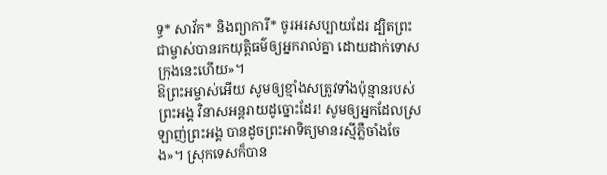ទ្ធ* សាវ័ក* និងព្យាការី* ចូរអរសប្បាយដែរ ដ្បិតព្រះជាម្ចាស់បានរកយុត្តិធម៌ឲ្យអ្នករាល់គ្នា ដោយដាក់ទោសក្រុងនេះហើយ»។
ឱព្រះអម្ចាស់អើយ សូមឲ្យខ្មាំងសត្រូវទាំងប៉ុន្មានរបស់ព្រះអង្គ វិនាសអន្តរាយដូច្នោះដែរ! សូមឲ្យអ្នកដែលស្រឡាញ់ព្រះអង្គ បានដូចព្រះអាទិត្យមានរស្មីភ្លឺចាំងចែង»។ ស្រុកទេសក៏បាន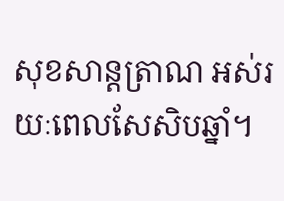សុខសាន្តត្រាណ អស់រយៈពេលសែសិបឆ្នាំ។